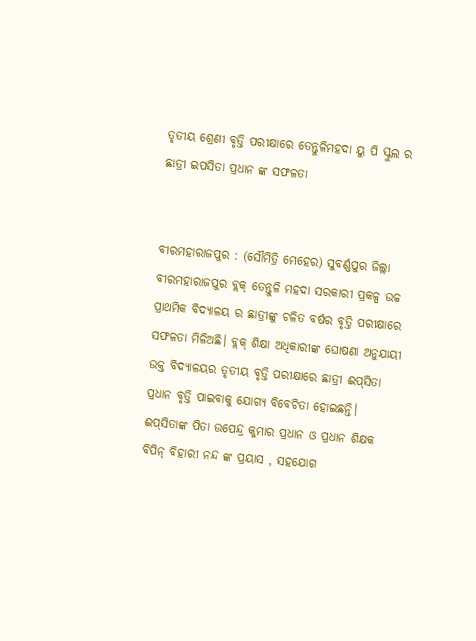ତୃତୀୟ ଶ୍ରେଣୀ ବୃତ୍ତି ପରୀକ୍ଷାରେ ତେନ୍ତୁଳିମହଦା ୟୁ ପି ସ୍କୁଲ ର ଛାତ୍ରୀ ଇପସିତା ପ୍ରଧାନ ଙ୍କ ସଫଳତା


ବୀରମହାରାଜପୁର : (ସୌମିତ୍ରି ମେହେର) ସୁବର୍ଣ୍ଣପୁର ଜିଲ୍ଲା ବୀରମହାରାଜପୁର ବ୍ଲକ୍ ତେନ୍ତୁଳି ମହଦା ସରକାରୀ ପ୍ରକଳ୍ପ ଉଚ୍ଚ ପ୍ରାଥମିକ ବିଦ୍ୟାଳୟ ର ଛାତ୍ରୀଙ୍କୁ ଚଳିତ ବର୍ଷର ବୃତ୍ତି ପରୀକ୍ଷାରେ ସଫଳତା ମିଳିଅଛି। ବ୍ଲକ୍ ଶିକ୍ଷା ଅଧିକାରୀଙ୍କ ଘୋଷଣା ଅନୁଯାୟୀ ଉକ୍ତ ବିଦ୍ୟାଳୟର ତୃତୀୟ ବୃତ୍ତି ପରୀକ୍ଷାରେ ଛାତ୍ରୀ ଈପ୍‌ସିତା ପ୍ରଧାନ ବୃତ୍ତି ପାଇବାକୁ ଯୋଗ୍ୟ ବିବେଚିତା ହୋଇଛନ୍ତି। ଈପ୍‌ସିତାଙ୍କ ପିତା ଉପେନ୍ଦ୍ର କୁମାର ପ୍ରଧାନ ଓ ପ୍ରଧାନ ଶିକ୍ଷକ ବିପିନ୍‌ ବିହାରୀ ନନ୍ଦ ଙ୍କ ପ୍ରୟାସ , ସହଯୋଗ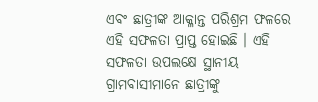ଏବଂ ଛାତ୍ରୀଙ୍କ ଆକ୍ଳାନ୍ତ ପରିଶ୍ରମ ଫଳରେ ଏହି ସଫଳତା ପ୍ରାପ୍ତ ହୋଇଛି । ଏହି ସଫଳତା ଉପଲକ୍ଷେ ସ୍ଥାନୀୟ ଗ୍ରାମବାସୀମାନେ ଛାତ୍ରୀଙ୍କୁ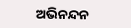ଅଭିନନ୍ଦନ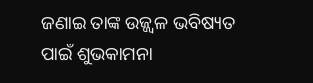ଜଣାଇ ତାଙ୍କ ଉଜ୍ଜ୍ଵଳ ଭବିଷ୍ୟତ ପାଇଁ ଶୁଭକାମନା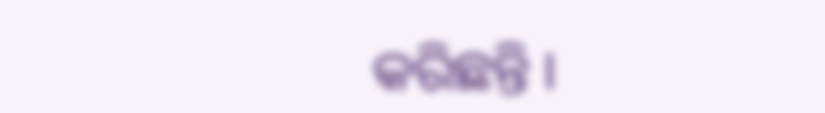କରିଛନ୍ତି ।